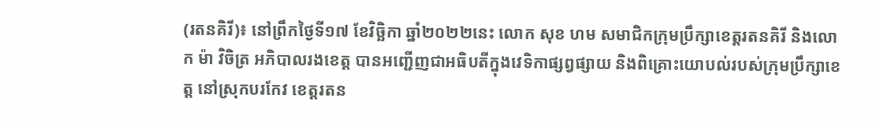(រតនគិរី)៖ នៅព្រឹកថ្ងៃទី១៧ ខែវិច្ឆិកា ឆ្នាំ២០២២នេះ លោក សុខ ហម សមាជិកក្រុមប្រឹក្សាខេត្តរតនគិរី និងលោក ម៉ា វិចិត្រ អភិបាលរងខេត្ត បានអញ្ជើញជាអធិបតីក្នុងវេទិកាផ្សព្វផ្សាយ និងពិគ្រោះយោបល់របស់ក្រុមប្រឹក្សាខេត្ត នៅស្រុកបរកែវ ខេត្តរតន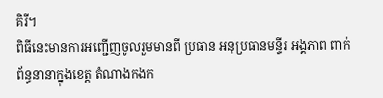គិរី។
ពិធីនេះមានការអញ្ជើញចូលរួមមានពី ប្រធាន អនុប្រធានមន្ទីរ អង្គភាព ពាក់ព័ន្ធនានាក្នុងខេត្ត តំណាងកងក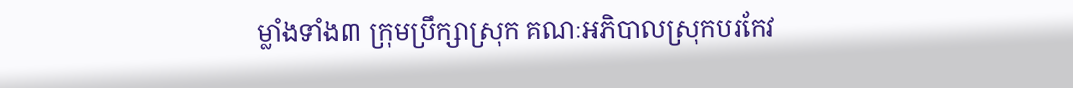ម្លាំងទាំង៣ ក្រុមប្រឹក្សាស្រុក គណៈអភិបាលស្រុកបរកែវ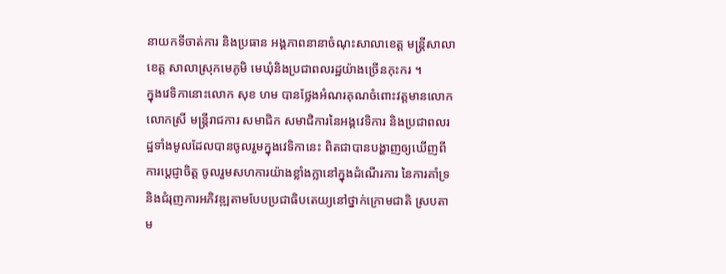នាយកទីចាត់ការ និងប្រធាន អង្គភាពនានាចំណុះសាលាខេត្ត មន្រ្តីសាលាខេត្ត សាលាស្រុកមេភូមិ មេឃុំនិងប្រជាពលរដ្ឋយ៉ាងច្រើនកុះករ ។
ក្នុងវេទិកានោះលោក សុខ ហម បានថ្លែងអំណរគុណចំពោះវត្តមានលោក លោកស្រី មន្ត្រីរាជការ សមាជិក សមាជិការនៃអង្គវេទិការ និងប្រជាពលរដ្ឋទាំងមូលដែលបានចូលរួមក្នុងវេទិកានេះ ពិតជាបានបង្ហាញឲ្យឃើញពីការប្តេជ្ញាចិត្ត ចូលរួមសហការយ៉ាងខ្លាំងក្លានៅក្នុងដំណើរការ នៃការគាំទ្រ និងជំរុញការអភិវឌ្ឍតាមបែបប្រជាធិបតេយ្យនៅថ្នាក់ក្រោមជាតិ ស្របតាម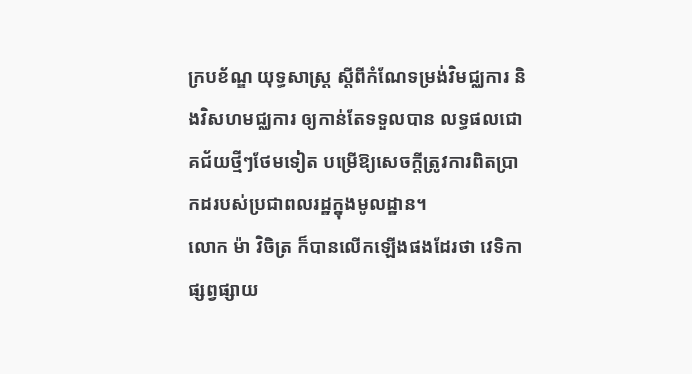ក្របខ័ណ្ឌ យុទ្ធសាស្ត្រ ស្តីពីកំណែទម្រង់វិមជ្ឈការ និងវិសហមជ្ឈការ ឲ្យកាន់តែទទួលបាន លទ្ធផលជោគជ័យថ្មីៗថែមទៀត បម្រើឱ្យសេចក្តីត្រូវការពិតប្រាកដរបស់ប្រជាពលរដ្ឋក្នុងមូលដ្ឋាន។
លោក ម៉ា វិចិត្រ ក៏បានលើកឡើងផងដែរថា វេទិកាផ្សព្វផ្សាយ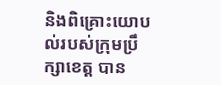និងពិគ្រោះយោបល់របស់ក្រុមប្រឹក្សាខេត្ត បាន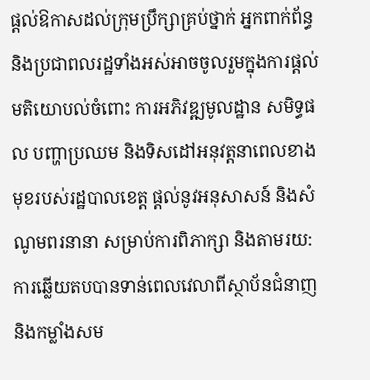ផ្តល់ឱកាសដល់ក្រុមប្រឹក្សាគ្រប់ថ្នាក់ អ្នកពាក់ព័ន្ធ និងប្រជាពលរដ្ឋទាំងអស់អាចចូលរួមក្នុងការផ្តល់មតិយោបល់ចំពោះ ការអភិវឌ្ឍមូលដ្ឋាន សមិទ្ធផល បញ្ហាប្រឈម និងទិសដៅអនុវត្តនាពេលខាងមុខរបស់រដ្ឋបាលខេត្ត ផ្តល់នូវអនុសាសន៍ និងសំណូមពរនានា សម្រាប់ការពិភាក្សា និងតាមរយ:ការឆ្លើយតបបានទាន់ពេលវេលាពីស្ថាប័នជំនាញ និងកម្លាំងសម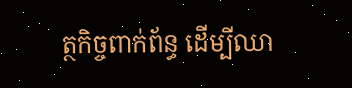ត្ថកិច្ចពាក់ព័ន្ធ ដើម្បីឈា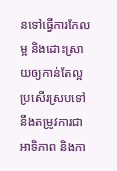នទៅធ្វើការកែលម្អ និងដោះស្រាយឲ្យកាន់តែល្អប្រសើរស្របទៅនឹងតម្រូវការជាអាទិភាព និងកា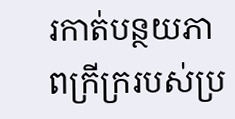រកាត់បន្ថយភាពក្រីក្ររបស់ប្រ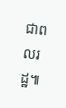ជាពលរដ្ឋ៕